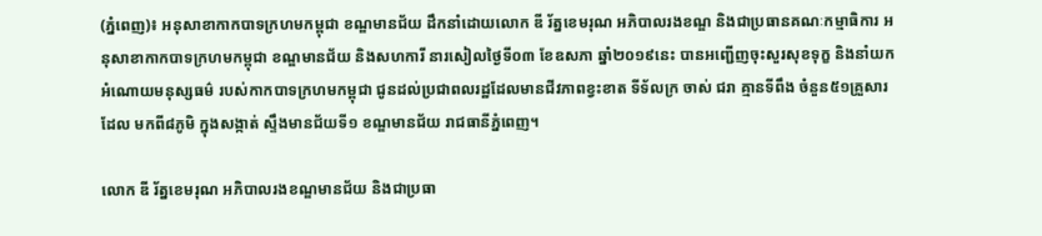(ភ្នំពេញ)៖ អនុសាខាកាកបាទក្រហមកម្ពុជា ខណ្ឌមានជ័យ ដឹកនាំដោយលោក ឌី រ័ត្នខេមរុណ អភិបាលរងខណ្ឌ និងជាប្រធានគណៈកម្មាធិការ អនុសាខាកាកបាទក្រហមកម្ពុជា ខណ្ឌមានជ័យ និងសហការី នារសៀលថ្ងៃទី០៣ ខែឧសភា ឆ្នាំ២០១៩នេះ បានអញ្ជើញចុះសួរសុខទុក្ខ និងនាំយកអំណោយមនុស្សធម៌ របស់កាកបាទក្រហមកម្ពុជា ជូនដល់ប្រជាពលរដ្ឋដែលមានជីវភាពខ្វះខាត ទីទ័លក្រ ចាស់ ជរា គ្មានទីពឹង ចំនួន៥១គ្រួសារ ដែល មកពី៨ភូមិ ក្នុងសង្កាត់ ស្ទឹងមានជ័យទី១ ខណ្ឌមានជ័យ រាជធានីភ្នំពេញ។

លោក ឌី រ័ត្នខេមរុណ អភិបាលរងខណ្ឌមានជ័យ និងជាប្រធា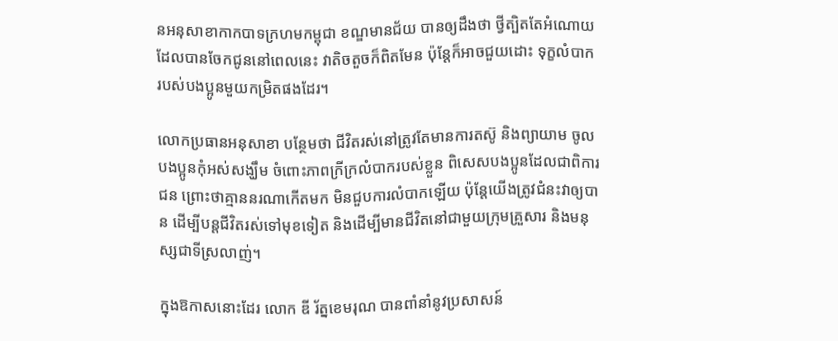នអនុសាខាកាកបាទក្រហមកម្ពុជា ខណ្ឌមានជ័យ បានឲ្យដឹងថា ថ្វីត្បិតតែអំណោយ ដែលបានចែកជូននៅពេលនេះ វាតិចតួចក៏ពិតមែន ប៉ុន្តែក៏អាចជួយដោះ ទុក្ខលំបាក របស់បងប្អូនមួយកម្រិតផងដែរ។

លោកប្រធានអនុសាខា បន្ថែមថា ជីវិតរស់នៅត្រូវតែមានការតស៊ូ និងព្យាយាម ចូលបងប្អូនកុំអស់សង្ឃឹម ចំពោះភាពក្រីក្រលំបាករបស់ខ្លួន ពិសេសបងប្អូនដែលជាពិការជន ព្រោះថាគ្មាននរណាកើតមក មិនជួបការលំបាកឡើយ ប៉ុន្តែយើងត្រូវជំនះវាឲ្យបាន ដើម្បីបន្តជីវិតរស់ទៅមុខទៀត និងដើម្បីមានជីវិតនៅជាមួយក្រុមគ្រួសារ និងមនុស្សជាទីស្រលាញ់។

ក្នុងឱកាសនោះដែរ លោក ឌី រ័ត្នខេមរុណ បានពាំនាំនូវប្រសាសន៍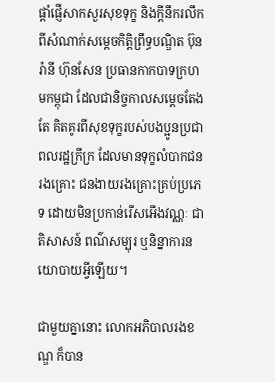ផ្តាំផ្ញើសាកសួរសុខទុក្ខ និងក្តីនឹករលឹកពីសំណាក់សម្តេចកិត្តិព្រឹទ្ធបណ្ឌិត ប៊ុន រ៉ានី ហ៊ុនសែន ប្រធានកាកបាទក្រហមកម្ពុជា ដែលជានិច្ចកាលសម្តេចតែងតែ គិតគូរពីសុខទុក្ខរបស់បងប្អូនប្រជាពលរដ្ឋក្រីក្រ ដែលមានទុក្ខលំបាកជនរងគ្រោះ ជនងាយរងគ្រោះគ្រប់ប្រភេទ ដោយមិនប្រកាន់រើសអើងវណ្ណៈ ជាតិសាសន៍ ពណ៌សម្បុរ ឬនិន្នាការនយោបាយអ្វីឡើយ។

ជាមួយគ្នានោះ លោកអភិបាលរងខណ្ឌ ក៏បាន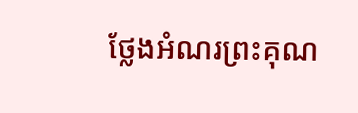ថ្លែងអំណរព្រះគុណ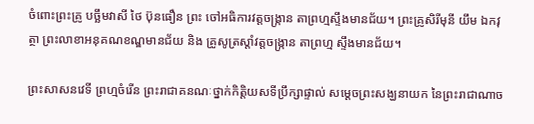ចំពោះព្រះគ្រូ បច្ឆឹមវាសី ថៃ ប៊ុនធឿន ព្រះ ចៅអធិការវត្តចង្រ្កាន តាព្រហ្មស្ទឹងមានជ័យ។ ព្រះគ្រូសិរីមុនី យឹម ឯកវុត្ថា ព្រះលាខាអនុគណខណ្ឌមានជ័យ និង គ្រូសូត្រស្តាំវត្តចង្រ្កាន តាព្រហ្ម ស្ទឹងមានជ័យ។

ព្រះសាសនវេទី ព្រហ្មចំរើន ព្រះរាជាគនណៈថ្នាក់កិត្តិយសទីប្រឹក្សាផ្ទាល់ សម្តេចព្រះសង្ឃនាយក នៃព្រះរាជាណាច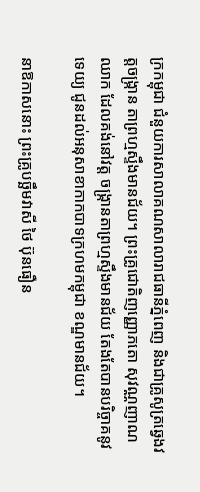ក្រកម្ពុជា ជំនួយការសាលាគណសាលារាជធានីភ្នំពេញ និងជាគ្រូសូត្រឆ្វេងវត្តចង្រ្កាន តាព្រហ្មស្ទឹងមានជ័យ។ ព្រះគ្រូជោតិញញ្ញោភតោ សុវណ្ណញាណឈាក ដែលគង់នៅវត្ត ចង្រ្កានតាព្រហ្មស្ទឹងមានជ័យ តែងតែបានបរិច្ចាគនូវទេយ្យ ជូនដល់អនុសាខាកាកបាទក្រហមកម្ពុជា ខណ្ឌមានជ័យ។

នាឱកាសនោះ ព្រះគ្រូបច្ឆឹមវាសី ថៃ ប៊ុនធឿន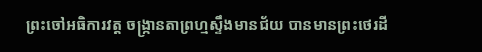ព្រះចៅអធិការវត្ត ចង្រ្កានតាព្រហ្មស្ទឹងមានជ័យ បានមានព្រះថេរដី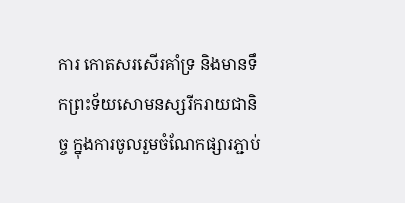ការ កោតសរសើរគាំទ្រ និងមានទឹកព្រះទ័យសោមនស្សរីករាយជានិច្ច ក្នុងការចូលរួមចំណែកផ្សារភ្ជាប់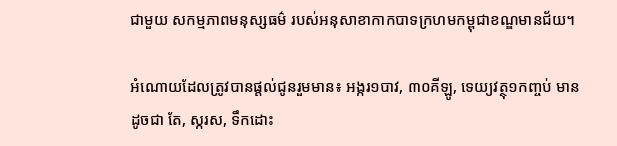ជាមួយ សកម្មភាពមនុស្សធម៌ របស់អនុសាខាកាកបាទក្រហមកម្ពុជាខណ្ឌមានជ័យ។

អំណោយដែលត្រូវបានផ្តល់ជូនរួមមាន៖ អង្ករ១បាវ, ៣០គីឡូ, ទេយ្យវត្ថុ១កញ្ចប់ មានដូចជា តែ, ស្ករស, ទឹកដោះ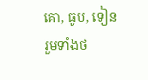គោ, ធូប, ទៀន រួមទាំងថ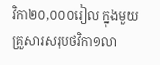វិកា២០,០០០រៀល ក្នុងមួយគ្រួសារសរុបថវិកា១លា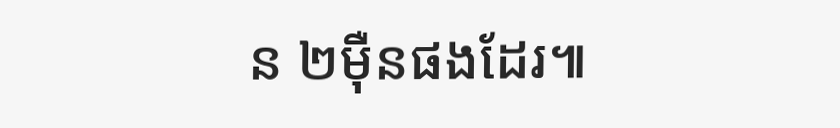ន ២ម៉ឺនផងដែរ៕